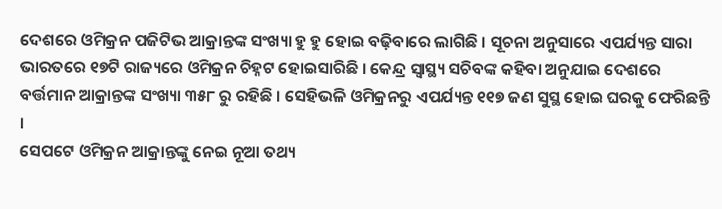ଦେଶରେ ଓମିକ୍ରନ ପଜିଟିଭ ଆକ୍ରାନ୍ତଙ୍କ ସଂଖ୍ୟା ହୁ ହୁ ହୋଇ ବଢ଼ିବାରେ ଲାଗିଛି । ସୂଚନା ଅନୁସାରେ ଏପର୍ଯ୍ୟନ୍ତ ସାରା ଭାରତରେ ୧୭ଟି ରାଜ୍ୟରେ ଓମିକ୍ରନ ଚିହ୍ନଟ ହୋଇସାରିଛି । କେନ୍ଦ୍ର ସ୍ୱାସ୍ଥ୍ୟ ସଚିବଙ୍କ କହିବା ଅନୁଯାଇ ଦେଶରେ ବର୍ତ୍ତମାନ ଆକ୍ରାନ୍ତଙ୍କ ସଂଖ୍ୟା ୩୫୮ ରୁ ରହିଛି । ସେହିଭଳି ଓମିକ୍ରନରୁ ଏପର୍ଯ୍ୟନ୍ତ ୧୧୭ ଜଣ ସୁସ୍ଥ ହୋଇ ଘରକୁ ଫେରିଛନ୍ତି ।
ସେପଟେ ଓମିକ୍ରନ ଆକ୍ରାନ୍ତଙ୍କୁ ନେଇ ନୂଆ ତଥ୍ୟ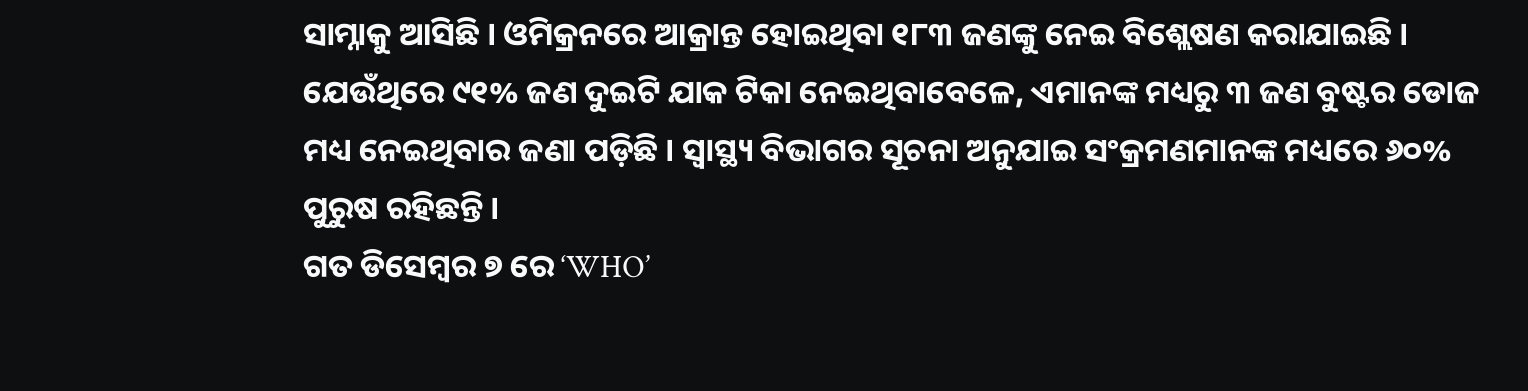ସାମ୍ନାକୁ ଆସିଛି । ଓମିକ୍ରନରେ ଆକ୍ରାନ୍ତ ହୋଇଥିବା ୧୮୩ ଜଣଙ୍କୁ ନେଇ ବିଶ୍ଲେଷଣ କରାଯାଇଛି । ଯେଉଁଥିରେ ୯୧% ଜଣ ଦୁଇଟି ଯାକ ଟିକା ନେଇଥିବାବେଳେ, ଏମାନଙ୍କ ମଧ୍ୟରୁ ୩ ଜଣ ବୁଷ୍ଟର ଡୋଜ ମଧ୍ୟ ନେଇଥିବାର ଜଣା ପଡ଼ିଛି । ସ୍ୱାସ୍ଥ୍ୟ ବିଭାଗର ସୂଚନା ଅନୁଯାଇ ସଂକ୍ରମଣମାନଙ୍କ ମଧ୍ୟରେ ୬୦% ପୁରୁଷ ରହିଛନ୍ତି ।
ଗତ ଡିସେମ୍ବର ୭ ରେ ‘WHO’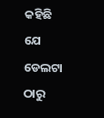କହିଛି ଯେ ଡେଲଟା ଠାରୁ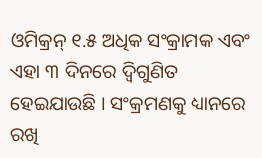ଓମିକ୍ରନ୍ ୧.୫ ଅଧିକ ସଂକ୍ରାମକ ଏବଂ ଏହା ୩ ଦିନରେ ଦ୍ୱିଗୁଣିତ ହେଇଯାଉଛି । ସଂକ୍ରମଣକୁ ଧ୍ୟାନରେ ରଖି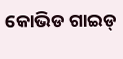କୋଭିଡ ଗାଇଡ୍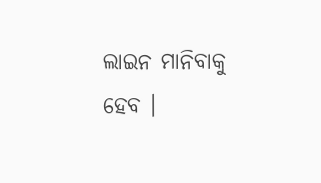ଲାଇନ ମାନିବାକୁ ହେବ ।